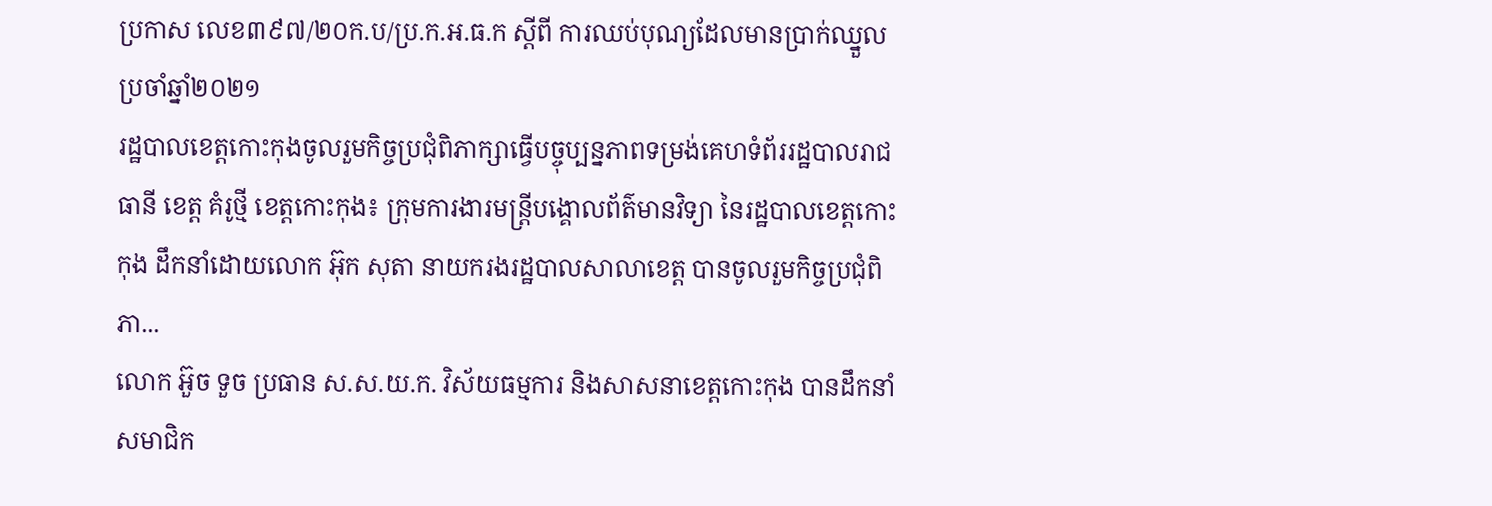ប្រកាស លេខ៣៩៧/២០ក.ប/ប្រ.ក.អ.ធ.ក ស្តីពី ការឈប់បុណ្យដែលមានប្រាក់ឈ្នួល ប្រចាំឆ្នាំ២០២១
រដ្ឋបាលខេត្តកោះកុងចូលរួមកិច្ចប្រជុំពិភាក្សាធ្វើបច្ចុប្បន្នភាពទម្រង់គេហទំព័ររដ្ឋបាលរាជធានី ខេត្ត គំរូថ្មី ខេត្តកោះកុង៖ ក្រុមការងារមន្ត្រីបង្គោលព័ត៌មានវិទ្យា នៃរដ្ឋបាលខេត្តកោះកុង ដឹកនាំដោយលោក អ៊ុក សុតា នាយករងរដ្ឋបាលសាលាខេត្ត បានចូលរួមកិច្ចប្រជុំពិភា...
លោក អ៊ួច ទួច ប្រធាន ស.ស.យ.ក. វិស័យធម្មការ និងសាសនាខេត្តកោះកុង បានដឹកនាំ សមាជិក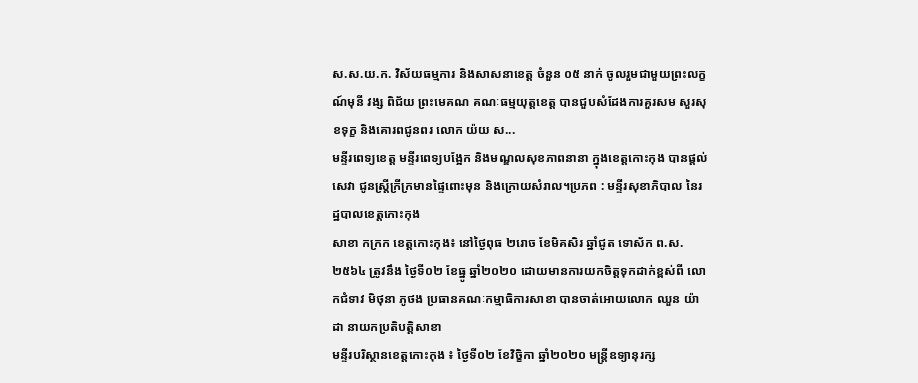ស.ស.យ.ក. វិស័យធម្មការ និងសាសនាខេត្ត ចំនួន ០៥ នាក់ ចូលរួមជាមួយព្រះលក្ខណ៍មុនី វង្ស ពិជ័យ ព្រះមេគណ គណៈធម្មយុត្តខេត្ត បានជួបសំដែងការគួរសម សួរសុខទុក្ខ និងគោរពជូនពរ លោក យ៉យ ស...
មន្ទីរពេទ្យខេត្ត មន្ទីរពេទ្យបង្អែក និងមណ្ឌលសុខភាពនានា ក្នុងខេត្តកោះកុង បានផ្ដល់សេវា ជូនស្ត្រីក្រីក្រមានផ្ទៃពោះមុន និងក្រោយសំរាល។ប្រភព : មន្ទីរសុខាភិបាល នៃរដ្ឋបាលខេត្តកោះកុង
សាខា កក្រក ខេត្តកោះកុង៖ នៅថ្ងៃពុធ ២រោច ខែមិគសិរ ឆ្នាំជូត ទោស័ក ព.ស. ២៥៦៤ ត្រូវនឹង ថ្ងៃទី០២ ខែធ្នូ ឆ្នាំ២០២០ ដោយមានការយកចិត្តទុកដាក់ខ្ពស់ពី លោកជំទាវ មិថុនា ភូថង ប្រធានគណៈកម្មាធិការសាខា បានចាត់អោយលោក ឈួន យ៉ាដា នាយកប្រតិបត្តិសាខា
មន្ទីរបរិស្ថានខេត្តកោះកុង ៖ ថ្ងៃទី០២ ខែវិច្ខិកា ឆ្នាំ២០២០ មន្រ្តីឧទ្យានុរក្ស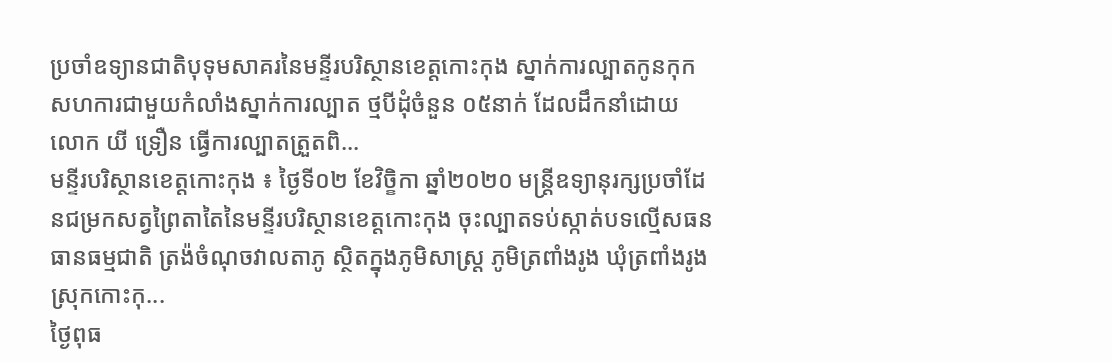ប្រចាំឧទ្យានជាតិបុទុមសាគរនៃមន្ទីរបរិស្ថានខេត្តកោះកុង ស្នាក់ការល្បាតកូនកុក សហការជាមួយកំលាំងស្នាក់ការល្បាត ថ្មបីដុំចំនួន ០៥នាក់ ដែលដឹកនាំដោយ លោក យី ទ្រឿន ធ្វើការល្បាតត្រួតពិ...
មន្ទីរបរិស្ថានខេត្តកោះកុង ៖ ថ្ងៃទី០២ ខែវិច្ខិកា ឆ្នាំ២០២០ មន្រ្តីឧទ្យានុរក្សប្រចាំដែនជម្រកសត្វព្រៃតាតៃនៃមន្ទីរបរិស្ថានខេត្តកោះកុង ចុះល្បាតទប់ស្កាត់បទល្មើសធនធានធម្មជាតិ ត្រង៉ចំណុចវាលតាភូ ស្ថិតក្នុងភូមិសាស្រ្ត ភូមិត្រពាំងរូង ឃុំត្រពាំងរូង ស្រុកកោះកុ...
ថ្ងៃពុធ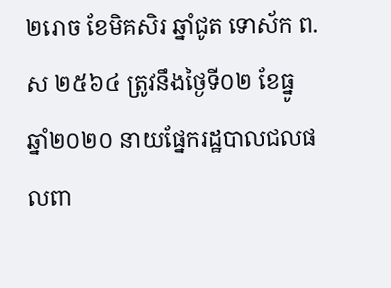២រោច ខែមិគសិរ ឆ្នាំជូត ទោស័ក ព.ស ២៥៦៤ ត្រូវនឹងថ្ងៃទី០២ ខែធ្នូ ឆ្នាំ២០២០ នាយផ្នែករដ្ឋបាលជលផលពា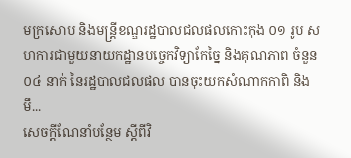មក្រសោប និងមន្ត្រីខណ្ឌរដ្ឋបាលជលផលកោះកុង ០១ រូប សហការជាមួយនាយកដ្ឋានបច្ចេកវិទ្យាកែច្នៃ និងគុណភាព ចំនួន ០៤ នាក់ នៃរដ្ឋបាលជលផល បានចុះយកសំណាកកាពិ និងមឹ...
សេចក្តីណែនាំបន្ថែម ស្តីពីវិ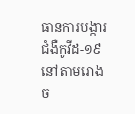ធានការបង្ការជំងឺកូវីដ-១៩ នៅតាមរោងច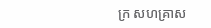ក្រ សហគ្រាស